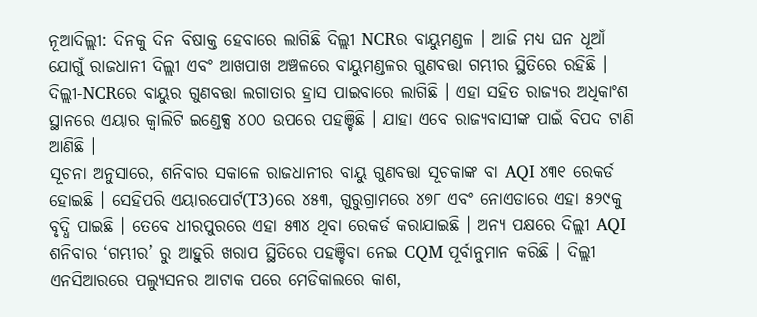ନୂଆଦିଲ୍ଲୀ: ଦିନକୁ ଦିନ ବିଷାକ୍ତ ହେବାରେ ଲାଗିଛି ଦିଲ୍ଲୀ NCRର ବାୟୁମଣ୍ଡଳ । ଆଜି ମଧ୍ୟ ଘନ ଧୂଆଁ ଯୋଗୁଁ ରାଜଧାନୀ ଦିଲ୍ଲୀ ଏବଂ ଆଖପାଖ ଅଞ୍ଚଳରେ ବାୟୁମଣ୍ଡଳର ଗୁଣବତ୍ତା ଗମ୍ଭୀର ସ୍ଥିତିରେ ରହିଛି । ଦିଲ୍ଲୀ-NCRରେ ବାୟୁର ଗୁଣବତ୍ତା ଲଗାତାର ହ୍ରାସ ପାଇବାରେ ଲାଗିଛି । ଏହା ସହିତ ରାଜ୍ୟର ଅଧିକାଂଶ ସ୍ଥାନରେ ଏୟାର କ୍ୱାଲିଟି ଇଣ୍ଡେକ୍ସ ୪୦୦ ଉପରେ ପହଞ୍ଚିଛି । ଯାହା ଏବେ ରାଜ୍ୟବାସୀଙ୍କ ପାଇଁ ବିପଦ ଟାଣି ଆଣିଛି ।
ସୂଚନା ଅନୁସାରେ, ଶନିବାର ସକାଳେ ରାଜଧାନୀର ବାୟୁ ଗୁଣବତ୍ତା ସୂଚକାଙ୍କ ବା AQI ୪୩୧ ରେକର୍ଡ ହୋଇଛି । ସେହିପରି ଏୟାରପୋର୍ଟ(T3)ରେ ୪୫୩, ଗୁରୁଗ୍ରାମରେ ୪୭୮ ଏବଂ ନୋଏଡାରେ ଏହା ୫୨୯କୁ ବୃଦ୍ଧି ପାଇଛି । ତେବେ ଧୀରପୁରରେ ଏହା ୫୩୪ ଥିବା ରେକର୍ଡ କରାଯାଇଛି । ଅନ୍ୟ ପକ୍ଷରେ ଦିଲ୍ଲୀ AQI ଶନିବାର ‘ଗମ୍ଭୀର’ ରୁ ଆହୁରି ଖରାପ ସ୍ଥିତିରେ ପହଞ୍ଚିବା ନେଇ CQM ପୂର୍ବାନୁମାନ କରିଛି । ଦିଲ୍ଲୀ ଏନସିଆରରେ ପଲ୍ୟୁସନର ଆଟାକ ପରେ ମେଡିକାଲରେ କାଶ,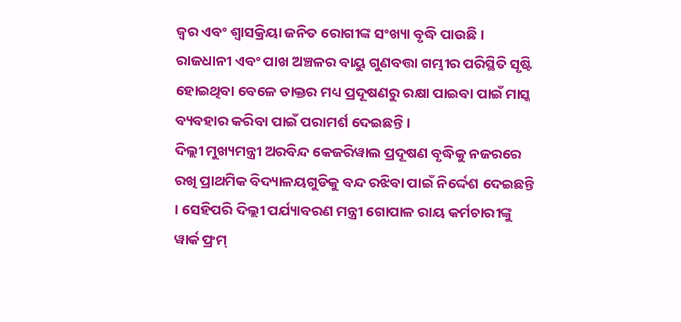ଜ୍ୱର ଏବଂ ଶ୍ୱାସକ୍ରିୟା ଜନିତ ରୋଗୀଙ୍କ ସଂଖ୍ୟା ବୃଦ୍ଧି ପାଉଛି । ରାଜଧାନୀ ଏବଂ ପାଖ ଅଞ୍ଚଳର ବାୟୁ ଗୁଣବତ୍ତା ଗମ୍ଭୀର ପରିସ୍ଥିତି ସୃଷ୍ଟି ହୋଇଥିବା ବେଳେ ଡାକ୍ତର ମଧ୍ୟ ପ୍ରଦୂଷଣରୁ ରକ୍ଷା ପାଇବା ପାଇଁ ମାସ୍କ ବ୍ୟବହାର କରିବା ପାଇଁ ପରାମର୍ଶ ଦେଇଛନ୍ତି ।
ଦିଲ୍ଲୀ ମୁଖ୍ୟମନ୍ତ୍ରୀ ଅରବିନ୍ଦ କେଜରିୱାଲ ପ୍ରଦୂଷଣ ବୃଦ୍ଧିକୁ ନଜରରେ ରଖି ପ୍ରାଥମିକ ବିଦ୍ୟାଳୟଗୁଡିକୁ ବନ୍ଦ ରଝିବା ପାଇଁ ନିର୍ଦ୍ଦେଶ ଦେଇଛନ୍ତି । ସେହିପରି ଦିଲ୍ଲୀ ପର୍ଯ୍ୟାବରଣ ମନ୍ତ୍ରୀ ଗୋପାଳ ରାୟ କର୍ମଚାରୀଙ୍କୁ ୱାର୍କ ଫ୍ରମ୍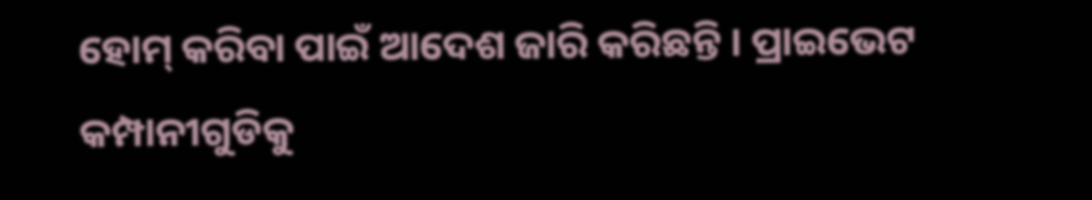ହୋମ୍ କରିବା ପାଇଁ ଆଦେଶ ଜାରି କରିଛନ୍ତି । ପ୍ରାଇଭେଟ କମ୍ପାନୀଗୁଡିକୁ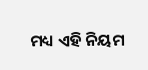ମଧ୍ୟ ଏହି ନିୟମ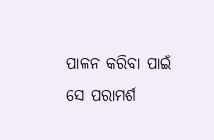ପାଳନ କରିବା ପାଇଁ ସେ ପରାମର୍ଶ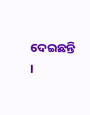ଦେଇଛନ୍ତି ।